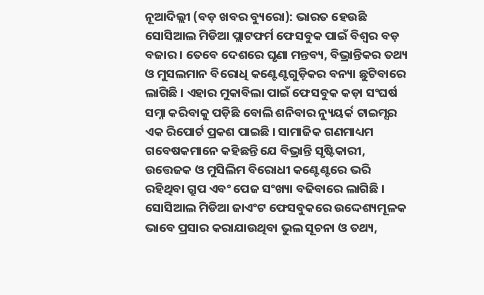ନୂଆଦିଲ୍ଲୀ (ବଡ଼ ଖବର ବ୍ୟୁରୋ): ଭାରତ ହେଉଛି ସୋସିଆଲ ମିଡିଆ ପ୍ଲାଟଫର୍ମ ଫେସବୁକ ପାଇଁ ବିଶ୍ୱର ବଡ଼ ବଜାର । ତେବେ ଦେଶରେ ଘୃଣା ମନ୍ତବ୍ୟ, ବିଭ୍ରାନ୍ତିକର ତଥ୍ୟ ଓ ମୁସଲମାନ ବିରୋଧି କଣ୍ଟେଣ୍ଟଗୁଡ଼ିକର ବନ୍ୟା ଛୁଟିବାରେ ଲାଗିଛି । ଏହାର ମୁକାବିଲା ପାଇଁ ଫେସବୁକ କଡ଼ା ସଂଘର୍ଷ ସମ୍ନା କରିବାକୁ ପଡ଼ିଛି ବୋଲି ଶନିବାର ନ୍ୟୁୟର୍କ ଟାଇମ୍ସର ଏକ ରିପୋର୍ଟ ପ୍ରକଶ ପାଇଛି । ସାମାଜିକ ଗଣମାଧ୍ୟମ ଗବେଷକମାନେ କହିଛନ୍ତି ଯେ ବିଭ୍ରାନ୍ତି ସୃଷ୍ଟିକାରୀ, ଉତ୍ତେଜକ ଓ ମୁସିଲିମ ବିରୋଧୀ କଣ୍ଟେଣ୍ଟରେ ଭରି ରହିଥିବା ଗ୍ରୁପ ଏବଂ ପେଜ ସଂଖ୍ୟା ବଢିବାରେ ଲାଗିଛି । ସୋସିଆଲ ମିଡିଆ ଜାଏଂଟ ଫେସବୁକରେ ଉଦ୍ଦେଶ୍ୟମୂଳକ ଭାବେ ପ୍ରସାର କରାଯାଉଥିବା ଭୁଲ ସୂଚନା ଓ ତଥ୍ୟ,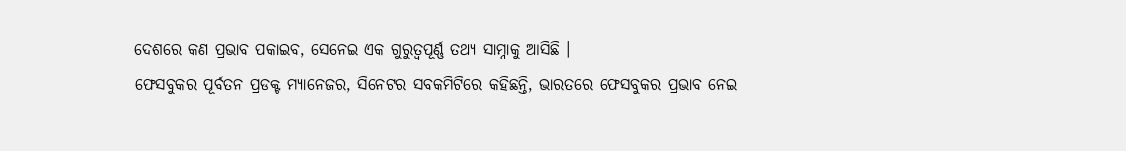ଦେଶରେ କଣ ପ୍ରଭାବ ପକାଇବ, ସେନେଇ ଏକ ଗୁରୁତ୍ୱପୂର୍ଣ୍ଣ ତଥ୍ୟ ସାମ୍ନାକୁ ଆସିଛି ।
ଫେସବୁକର ପୂର୍ବତନ ପ୍ରଡକ୍ଟ ମ୍ୟାନେଜର, ସିନେଟର ସବକମିଟିରେ କହିଛନ୍ତି, ଭାରତରେ ଫେସବୁକର ପ୍ରଭାବ ନେଇ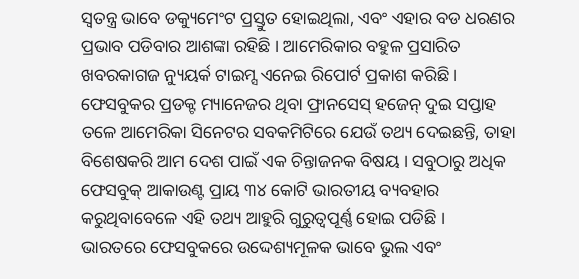ସ୍ୱତନ୍ତ୍ର ଭାବେ ଡକ୍ୟୁମେଂଟ ପ୍ରସ୍ତୁତ ହୋଇଥିଲା, ଏବଂ ଏହାର ବଡ ଧରଣର ପ୍ରଭାବ ପଡିବାର ଆଶଙ୍କା ରହିଛି । ଆମେରିକାର ବହୁଳ ପ୍ରସାରିତ ଖବରକାଗଜ ନ୍ୟୁୟର୍କ ଟାଇମ୍ସ ଏନେଇ ରିପୋର୍ଟ ପ୍ରକାଶ କରିଛି । ଫେସବୁକର ପ୍ରଡକ୍ଟ ମ୍ୟାନେଜର ଥିବା ଫ୍ରାନସେସ୍ ହଜେନ୍ ଦୁଇ ସପ୍ତାହ ତଳେ ଆମେରିକା ସିନେଟର ସବକମିଟିରେ ଯେଉଁ ତଥ୍ୟ ଦେଇଛନ୍ତି, ତାହା ବିଶେଷକରି ଆମ ଦେଶ ପାଇଁ ଏକ ଚିନ୍ତାଜନକ ବିଷୟ । ସବୁଠାରୁ ଅଧିକ ଫେସବୁକ୍ ଆକାଉଣ୍ଟ ପ୍ରାୟ ୩୪ କୋଟି ଭାରତୀୟ ବ୍ୟବହାର କରୁଥିବାବେଳେ ଏହି ତଥ୍ୟ ଆହୁରି ଗୁରୁତ୍ୱପୂର୍ଣ୍ଣ ହୋଇ ପଡିଛି ।
ଭାରତରେ ଫେସବୁକରେ ଉଦ୍ଦେଶ୍ୟମୂଳକ ଭାବେ ଭୁଲ ଏବଂ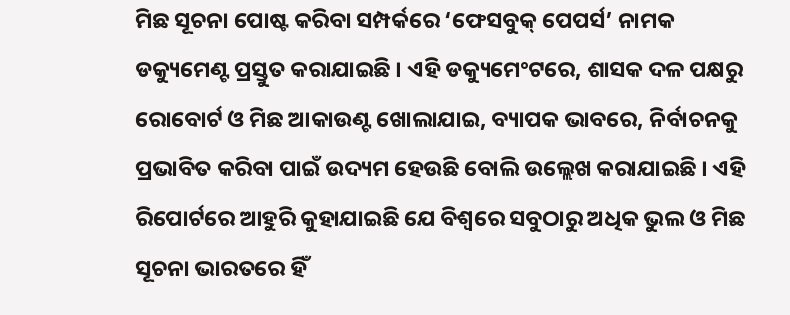ମିଛ ସୂଚନା ପୋଷ୍ଟ କରିବା ସମ୍ପର୍କରେ ‘ଫେସବୁକ୍ ପେପର୍ସ’ ନାମକ ଡକ୍ୟୁମେଣ୍ଟ ପ୍ରସ୍ତୁତ କରାଯାଇଛି । ଏହି ଡକ୍ୟୁମେଂଟରେ, ଶାସକ ଦଳ ପକ୍ଷରୁ ରୋବୋର୍ଟ ଓ ମିଛ ଆକାଉଣ୍ଟ ଖୋଲାଯାଇ, ବ୍ୟାପକ ଭାବରେ, ନିର୍ବାଚନକୁ ପ୍ରଭାବିତ କରିବା ପାଇଁ ଉଦ୍ୟମ ହେଉଛି ବୋଲି ଉଲ୍ଲେଖ କରାଯାଇଛି । ଏହି ରିପୋର୍ଟରେ ଆହୁରି କୁହାଯାଇଛି ଯେ ବିଶ୍ୱରେ ସବୁଠାରୁ ଅଧିକ ଭୁଲ ଓ ମିଛ ସୂଚନା ଭାରତରେ ହିଁ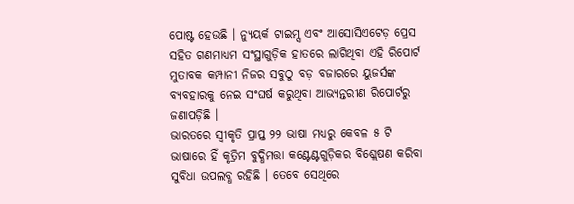ପୋଷ୍ଟ ହେଉଛି । ନ୍ୟୁୟର୍କ ଟାଇମ୍ସ ଏବଂ ଆସୋସିଏଟେଡ଼ ପ୍ରେସ ସହିତ ଗଣମାଧ୍ୟମ ସଂସ୍ଥାଗୁଡ଼ିକ ହାତରେ ଲାଗିଥିବା ଏହି ରିପୋର୍ଟ ମୁତାବକ କମ୍ପାନୀ ନିଜର ସବୁଠୁ ବଡ଼ ବଜାରରେ ୟୁଜର୍ସଙ୍କ ବ୍ୟବହାରକୁ ନେଇ ସଂଘର୍ଷ କରୁଥିବା ଆଭ୍ୟନ୍ତରୀଣ ରିପୋର୍ଟରୁ ଜଣାପଡ଼ିଛି ।
ଭାରତରେ ସ୍ୱୀକୃତି ପ୍ରାପ୍ତ ୨୨ ଭାଷା ମଧ୍ୟରୁ କେବଳ ୫ ଟି ଭାଷାରେ ହିଁ କୃତ୍ରିମ ବୁଦ୍ଧିମତ୍ତା କଣ୍ଟେଣ୍ଟଗୁଡ଼ିକର ବିଶ୍ଲେଷଣ କରିବା ସୁବିଧା ଉପଲବ୍ଧ ରହିଛି । ତେବେ ସେଥିରେ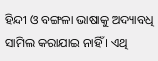ହିନ୍ଦୀ ଓ ବଙ୍ଗଳା ଭାଷାକୁ ଅଦ୍ୟାବଧି ସାମିଲ କରାଯାଇ ନାହିଁ । ଏଥି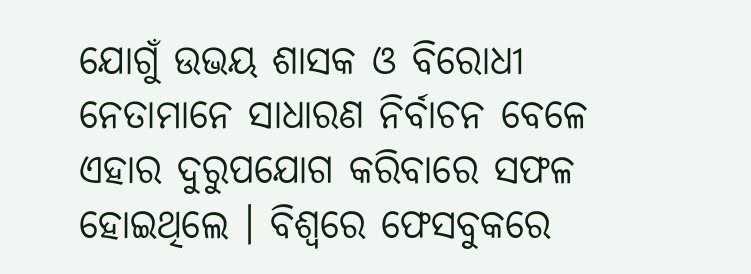ଯୋଗୁଁ ଉଭୟ ଶାସକ ଓ ବିରୋଧୀ ନେତାମାନେ ସାଧାରଣ ନିର୍ବାଚନ ବେଳେ ଏହାର ଦୁରୁପଯୋଗ କରିବାରେ ସଫଳ ହୋଇଥିଲେ । ବିଶ୍ୱରେ ଫେସବୁକରେ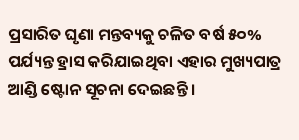ପ୍ରସାରିତ ଘୃଣା ମନ୍ତବ୍ୟକୁ ଚଳିତ ବର୍ଷ ୫୦% ପର୍ଯ୍ୟନ୍ତ ହ୍ରାସ କରିଯାଇଥିବା ଏହାର ମୁଖ୍ୟପାତ୍ର ଆଣ୍ଡି ଷ୍ଟୋନ ସୂଚନା ଦେଇଛନ୍ତି ।